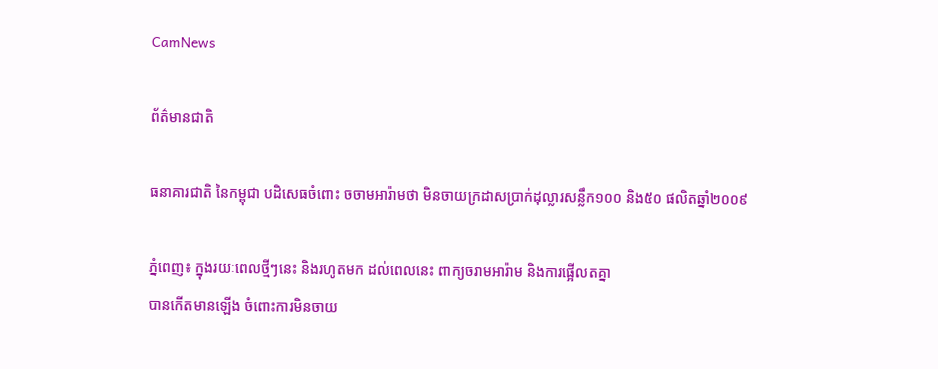CamNews

ព័ត៌មានជាតិ

ធនាគារជាតិ នៃកម្ពុជា បដិសេធចំពោះ ចចាមអារ៉ាមថា មិនចាយក្រដាសប្រាក់ដុល្លារសន្លឹក១០០ និង៥០ ផលិតឆ្នាំ២០០៩

ភ្នំពេញ៖ ក្នុងរយៈពេលថ្មីៗនេះ និងរហូតមក ដល់ពេលនេះ ពាក្យចរាមអារ៉ាម និងការផ្អើលតគ្នា
បានកើតមានឡើង ចំពោះការមិនចាយ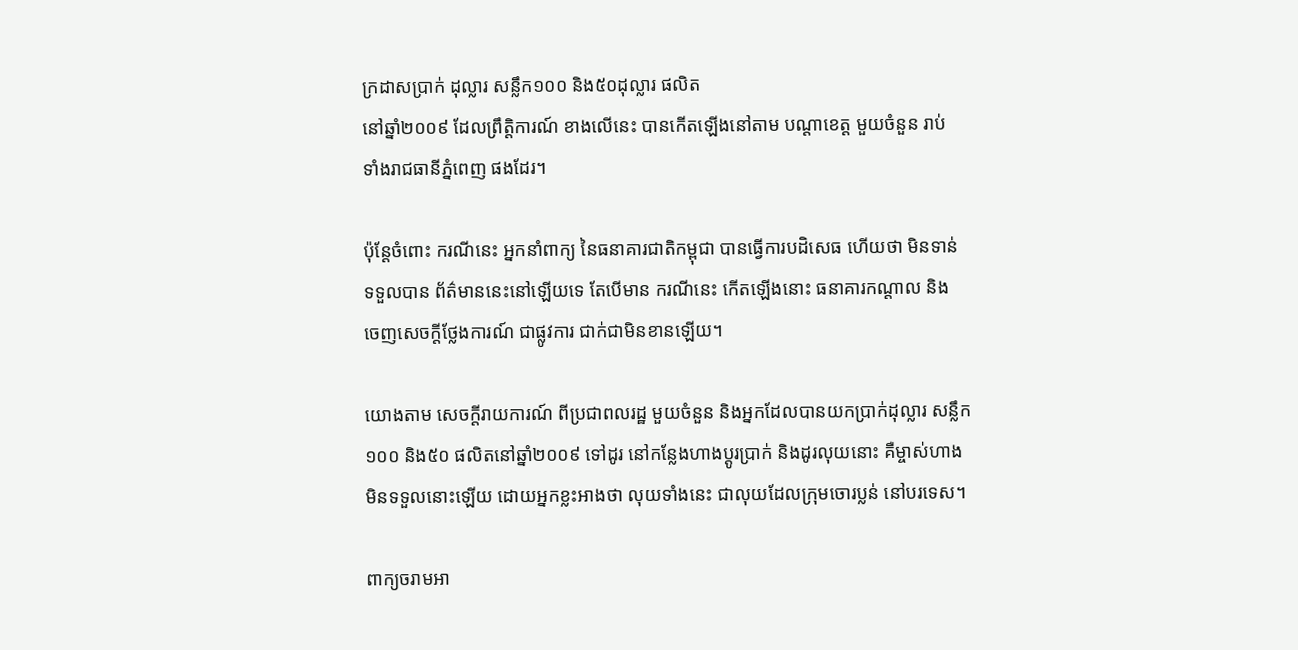ក្រដាសប្រាក់ ដុល្លារ សន្លឹក១០០ និង៥០ដុល្លារ ផលិត
នៅឆ្នាំ២០០៩ ដែលព្រឹត្តិការណ៍ ខាងលើនេះ បានកើតឡើងនៅតាម បណ្តាខេត្ត មួយចំនួន រាប់
ទាំងរាជធានីភ្នំពេញ ផងដែរ។

ប៉ុន្តែចំពោះ ករណីនេះ អ្នកនាំពាក្យ នៃធនាគារជាតិកម្ពុជា បានធ្វើការបដិសេធ ហើយថា មិនទាន់
ទទួលបាន ព័ត៌មាននេះនៅឡើយទេ តែបើមាន ករណីនេះ កើតឡើងនោះ ធនាគារកណ្តាល និង
ចេញសេចក្តីថ្លែងការណ៍ ជាផ្លូវការ ជាក់ជាមិនខានឡើយ។

យោងតាម សេចក្តីរាយការណ៍ ពីប្រជាពលរដ្ឋ មួយចំនួន និងអ្នកដែលបានយកប្រាក់ដុល្លារ សន្លឹក
១០០ និង៥០ ផលិតនៅឆ្នាំ២០០៩ ទៅដូរ នៅកន្លែងហាងប្តូរប្រាក់ និងដូរលុយនោះ គឺម្ចាស់ហាង
មិនទទួលនោះឡើយ ដោយអ្នកខ្លះអាងថា លុយទាំងនេះ ជាលុយដែលក្រុមចោរប្លន់ នៅបរទេស។

ពាក្យចរាមអា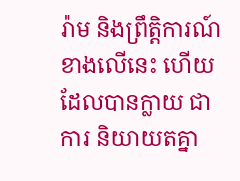រ៉ាម និងព្រឹត្តិការណ៍ ខាងលើនេះ ហើយដែលបានក្លាយ ជាការ និយាយតគ្នា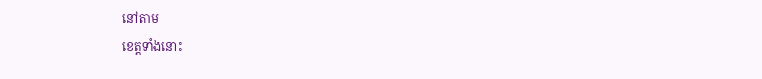នៅតាម
ខេត្តទាំងនោះ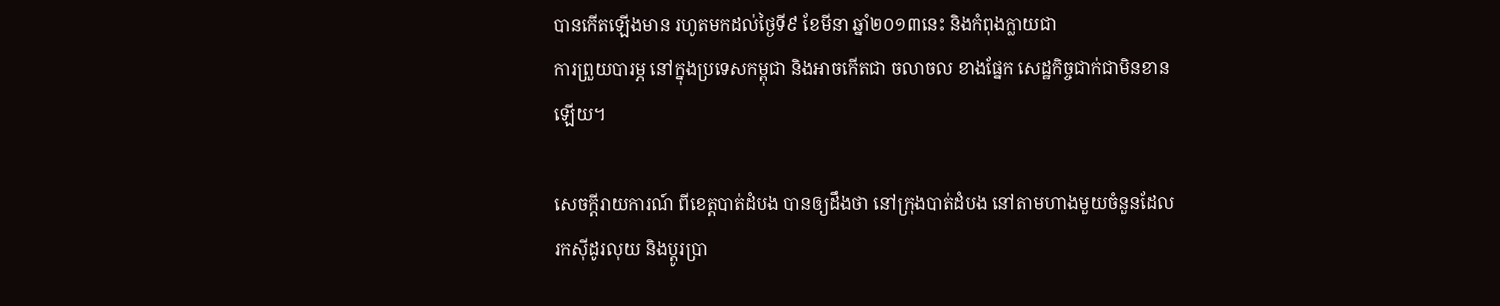បានកើតឡើងមាន រហូតមកដល់ថ្ងៃទី៩ ខែមីនា ឆ្នាំ២០១៣នេះ និងកំពុងក្លាយជា
ការព្រួយបារម្ភ នៅក្នុងប្រទេសកម្ពុជា និងអាចកើតជា ចលាចល ខាងផ្នែក សេដ្ឋកិច្ចជាក់ជាមិនខាន
ឡើយ។

សេចក្តីរាយការណ៍ ពីខេត្តបាត់ដំបង បានឲ្យដឹងថា នៅក្រុងបាត់ដំបង នៅតាមហាងមួយចំនួនដែល
រកស៊ីដូរលុយ និងប្តូរប្រា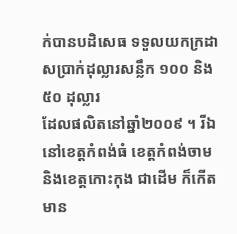ក់បានបដិសេធ ទទួលយកក្រដាសប្រាក់ដុល្លារសន្លឹក ១០០ និង៥០ ដុល្លារ
ដែលផលិតនៅឆ្នាំ២០០៩ ។ រីឯនៅខេត្តកំពង់ធំ ខេត្តកំពង់ចាម និងខេត្តកោះកុង ជាដើម ក៏កើតមាន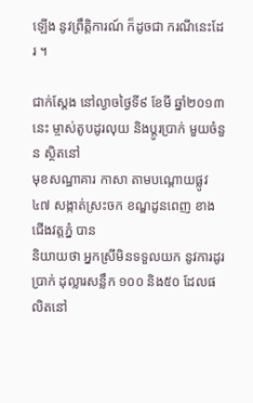ឡើង នូវព្រឹត្តិការណ៍ ក៏ដូចជា ករណីនេះដែរ ។

ជាក់ស្តែង នៅល្ងាចថ្ងៃទី៩ ខែមី ឆ្នាំ២០១៣ នេះ ម្ចាស់តូបដូរលុយ និងប្តូរប្រាក់ មួយចំនួន ស្ថិតនៅ
មុខសណ្ឋាគារ កាសា តាមបណ្តោយផ្លូវ៤៧ សង្កាត់ស្រះចក ខណ្ឌដូនពេញ ខាងជើងវត្តភ្នំ បាន
និយាយថា អ្នកស្រីមិនទទួលយក នូវការដូរប្រាក់ ដុល្លារសន្លឹក ១០០ និង៥០ ដែលផលិតនៅ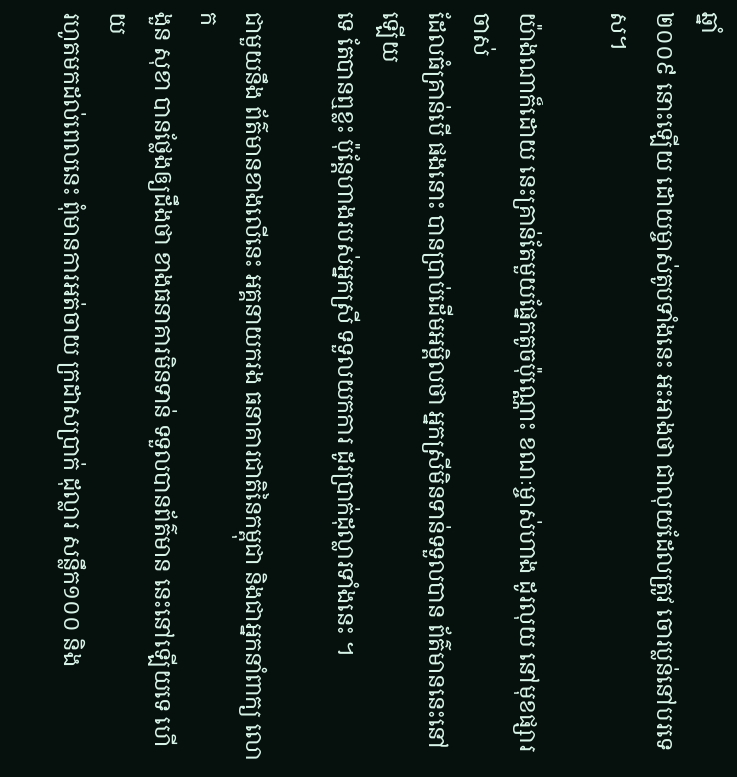ឆ្នាំ
២០០៩ នោះឡើយ ដោយម្ចាស់តូបទាំងនេះ អះអាងថា ជាលុយដែលត្រូវ ចោរប្លន់នៅបរទេស។

យ៉ាងណាក៏ដោយ នេះគ្រាន់តែមួយផ្នែកតូចប៉ុណ្ណោះ ខណៈម្ចាស់ហាង ដូរលុយ នៅមុខផ្សារចាស់
ដែលធំគ្រាន់បើ ផងនោះ បានប្រាប់ដើមអម្ពិលថា អ្នកស្រីមិនទាន់ទទួលបាន ព័ត៌មាននេះនៅឡើយ
ទេ តែបានឮខ្លះ ប៉ុន្តែហាងរបស់អ្នកស្រី ទទួលយកការ ដូរប្រាក់ដុល្លារទាំងនេះ ។

ជាមួយនឹង ព័ត៌មានខាងលើនេះ អគ្គនាយករង ធនាគារជាតិនៃកម្ពុជា និងជាអ្នកនាំពាក្យ លោក
ងួន សុខា បានថ្លែងឲ្យដឹងថា ខាងធនាគារមិនទាន់ ទទួលបានព័ត៌មាន នេះនៅឡើយទេ ហើយ
រហូតមកដល់ពេលនេះ ពុំមានការអត់ចាយ ក្រដាសប្រាក់ ដុល្លារ សន្លឹក១០០ និង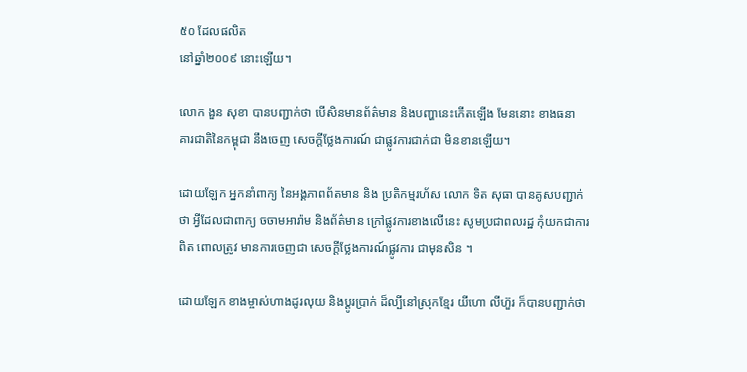៥០ ដែលផលិត
នៅឆ្នាំ២០០៩ នោះឡើយ។

លោក ងួន សុខា បានបញ្ជាក់ថា បើសិនមានព័ត៌មាន និងបញ្ហានេះកើតឡើង មែននោះ ខាងធនា
គារជាតិនៃកម្ពុជា នឹងចេញ សេចក្តីថ្លែងការណ៍ ជាផ្លូវការជាក់ជា មិនខានឡើយ។

ដោយឡែក អ្នកនាំពាក្យ នៃអង្គភាពព័តមាន និង ប្រតិកម្មរហ័ស លោក ទិត សុធា បានគូសបញ្ជាក់
ថា អ្វីដែលជាពាក្យ ចចាមអារ៉ាម និងព័ត៌មាន ក្រៅផ្លូវការខាងលើនេះ សូមប្រជាពលរដ្ឋ កុំយកជាការ
ពិត ពោលត្រូវ មានការចេញជា សេចក្តីថ្លែងការណ៍ផ្លូវការ ជាមុនសិន ។

ដោយឡែក ខាងម្ចាស់ហាងដូរលុយ និងប្តូរប្រាក់ ដ៏ល្បីនៅស្រុកខ្មែរ យីហោ លីហ៊ួរ ក៏បានបញ្ជាក់ថា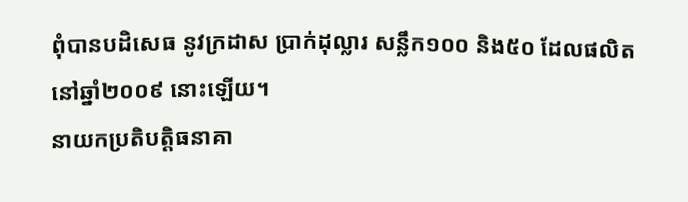ពុំបានបដិសេធ នូវក្រដាស ប្រាក់ដុល្លារ សន្លឹក១០០ និង៥០ ដែលផលិតនៅឆ្នាំ២០០៩ នោះឡើយ។
នាយកប្រតិបត្តិធនាគា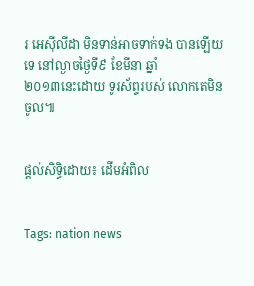រ អេស៊ីលីដា មិនទាន់អាចទាក់ទង បានឡើយទេ នៅល្ងាចថ្ងៃទី៩ ខែមីនា ឆ្នាំ
២០១៣នេះដោយ ទូរស័ព្ទរបស់ លោកតេមិនចូល៕


ផ្តល់សិទ្ធិដោយ៖ ដើមអំពិល


Tags: nation news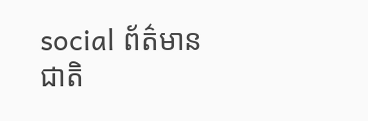social ព័ត៌មានជាតិ